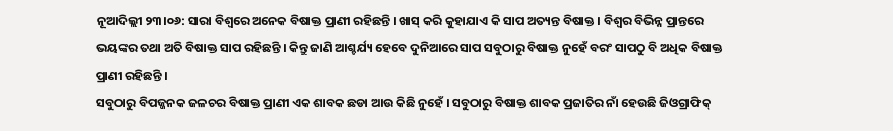ନୂଆଦିଲ୍ଲୀ ୨୩।୦୬: ସାରା ବିଶ୍ବରେ ଅନେକ ବିଷାକ୍ତ ପ୍ରାଣୀ ରହିଛନ୍ତି । ଖାସ୍ କରି କୁହାଯାଏ କି ସାପ ଅତ୍ୟନ୍ତ ବିଷାକ୍ତ । ବିଶ୍ବର ବିଭିନ୍ନ ପ୍ରାନ୍ତରେ ଭୟଙ୍କର ତଥା ଅତି ବିଷାକ୍ତ ସାପ ରହିଛନ୍ତି । କିନ୍ତୁ ଜାଣି ଆଶ୍ଚର୍ଯ୍ୟ ହେବେ ଦୁନିଆରେ ସାପ ସବୁଠାରୁ ବିଷାକ୍ତ ନୁହେଁ ବରଂ ସାପଠୁ ବି ଅଧିକ ବିଷାକ୍ତ ପ୍ରାଣୀ ରହିଛନ୍ତି ।
ସବୁଠାରୁ ବିପଜ୍ଜନକ ଜଳଚର ବିଷାକ୍ତ ପ୍ରାଣୀ ଏକ ଶାବକ ଛଡା ଆଉ କିଛି ନୁହେଁ । ସବୁଠାରୁ ବିଷାକ୍ତ ଶାବକ ପ୍ରଜାତିର ନାଁ ହେଉଛି ଜିଓଗ୍ରାଫିକ୍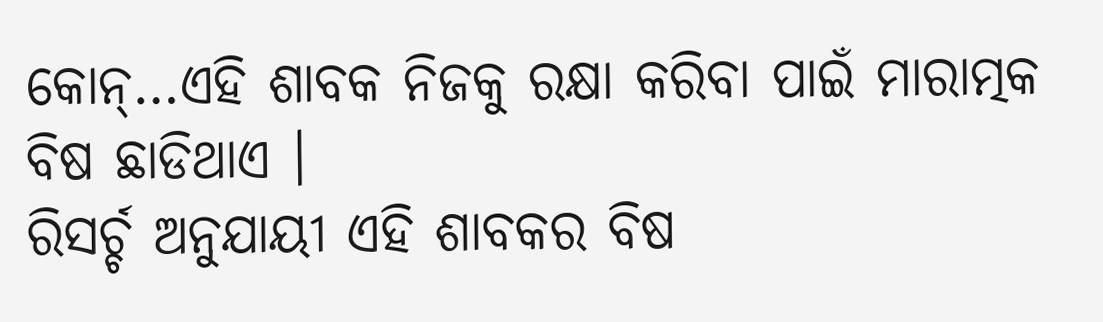କୋନ୍…ଏହି ଶାବକ ନିଜକୁ ରକ୍ଷା କରିବା ପାଇଁ ମାରାତ୍ମକ ବିଷ ଛାଡିଥାଏ ।
ରିସର୍ଚ୍ଚ ଅନୁଯାୟୀ ଏହି ଶାବକର ବିଷ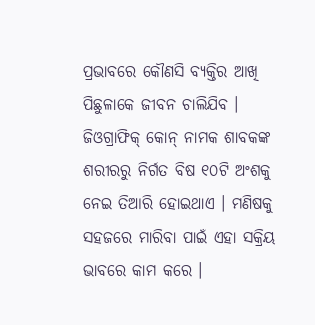ପ୍ରଭାବରେ କୌଣସି ବ୍ୟକ୍ତିର ଆଖି ପିଛୁଳାକେ ଜୀବନ ଚାଲିଯିବ । ଜିଓଗ୍ରାଫିକ୍ କୋନ୍ ନାମକ ଶାବକଙ୍କ ଶରୀରରୁ ନିର୍ଗତ ବିଷ ୧୦ଟି ଅଂଶକୁ ନେଇ ତିଆରି ହୋଇଥାଏ । ମଣିଷକୁ ସହଜରେ ମାରିବା ପାଇଁ ଏହା ସକ୍ରିୟ ଭାବରେ କାମ କରେ ।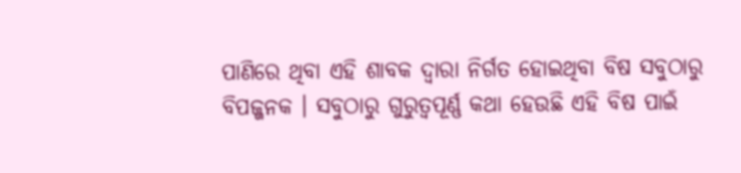ପାଣିରେ ଥିବା ଏହି ଶାବକ ଦ୍ବାରା ନିର୍ଗତ ହୋଇଥିବା ବିଷ ସବୁଠାରୁ ବିପଜ୍ଜନକ । ସବୁଠାରୁ ଗୁରୁତ୍ୱପୂର୍ଣ୍ଣ କଥା ହେଉଛି ଏହି ବିଷ ପାଇଁ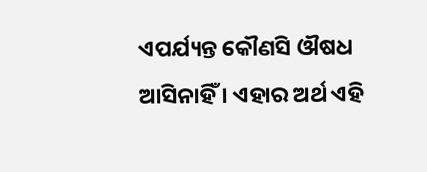ଏପର୍ଯ୍ୟନ୍ତ କୌଣସି ଔଷଧ ଆସିନାହିଁ । ଏହାର ଅର୍ଥ ଏହି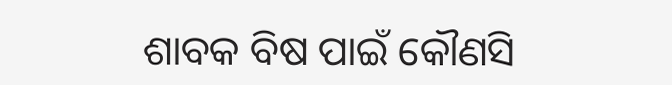ଶାବକ ବିଷ ପାଇଁ କୌଣସି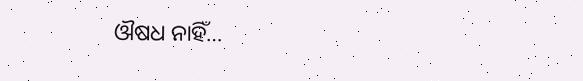ଔଷଧ ନାହିଁ…